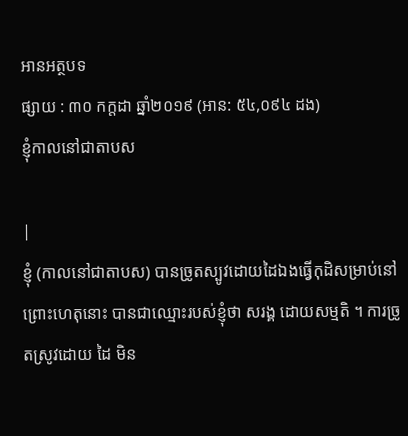អានអត្ថបទ
ផ្សាយ : ៣០ កក្តដា ឆ្នាំ២០១៩ (អាន: ៥៤,០៩៤ ដង)
ខ្ញុំកាលនៅជាតាបស

|
ខ្ញុំ (កាលនៅជាតាបស) បានច្រូតស្បូវដោយដៃឯងធ្វើកុដិសម្រាប់នៅ ព្រោះហេតុនោះ បានជាឈ្មោះរបស់ខ្ញុំថា សរង្គ ដោយសម្មតិ ។ ការច្រូតស្រូវដោយ ដៃ មិន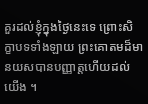គួរដល់ខ្ញុំក្នុងថ្ងៃនេះទេ ព្រោះសិក្ខាបទទាំងឡាយ ព្រះគោតមដ៏មានយសបានបញ្ញាត្តហើយដល់យើង ។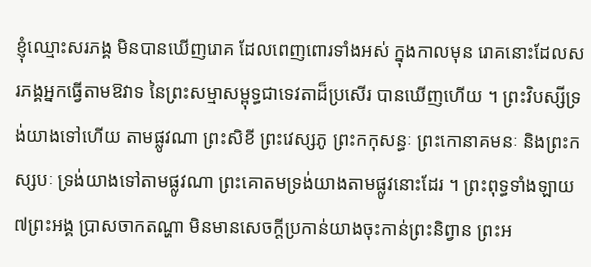ខ្ញុំឈ្មោះសរភង្គ មិនបានឃើញរោគ ដែលពេញពោរទាំងអស់ ក្នុងកាលមុន រោគនោះដែលសរភង្គអ្នកធ្វើតាមឱវាទ នៃព្រះសម្មាសម្ពុទ្ធជាទេវតាដ៏ប្រសើរ បានឃើញហើយ ។ ព្រះវិបស្សីទ្រង់យាងទៅហើយ តាមផ្លូវណា ព្រះសិខី ព្រះវេស្សភូ ព្រះកកុសន្ធៈ ព្រះកោនាគមនៈ និងព្រះកស្សបៈ ទ្រង់យាងទៅតាមផ្លូវណា ព្រះគោតមទ្រង់យាងតាមផ្លូវនោះដែរ ។ ព្រះពុទ្ធទាំងឡាយ ៧ព្រះអង្គ ប្រាសចាកតណ្ហា មិនមានសេចក្តីប្រកាន់យាងចុះកាន់ព្រះនិព្វាន ព្រះអ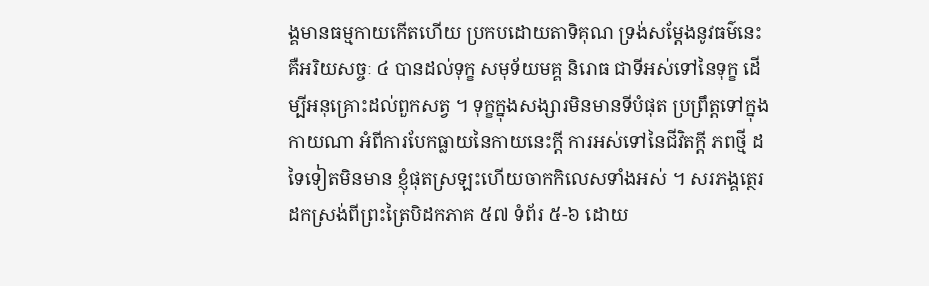ង្គមានធម្មកាយកើតហើយ ប្រកបដោយតាទិគុណ ទ្រង់សម្តែងនូវធម៌នេះ គឺអរិយសច្ចៈ ៤ បានដល់ទុក្ខ សមុទ័យមគ្គ និរោធ ជាទីអស់ទៅនៃទុក្ខ ដើម្បីអនុគ្រោះដល់ពួកសត្វ ។ ទុក្ខក្នុងសង្សារមិនមានទីបំផុត ប្រព្រឹត្តទៅក្នុងកាយណា អំពីការបែកធ្លាយនៃកាយនេះក្តី ការអស់ទៅនៃជីវិតក្តី ភពថ្មី ដទៃទៀតមិនមាន ខ្ញុំផុតស្រឡះហើយចាកកិលេសទាំងអស់ ។ សរភង្គត្ថេរ ដកស្រង់ពីព្រះត្រៃបិដកភាគ ៥៧ ទំព័រ ៥-៦ ដោយ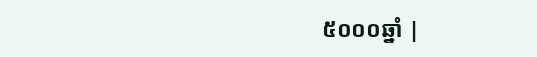៥០០០ឆ្នាំ |